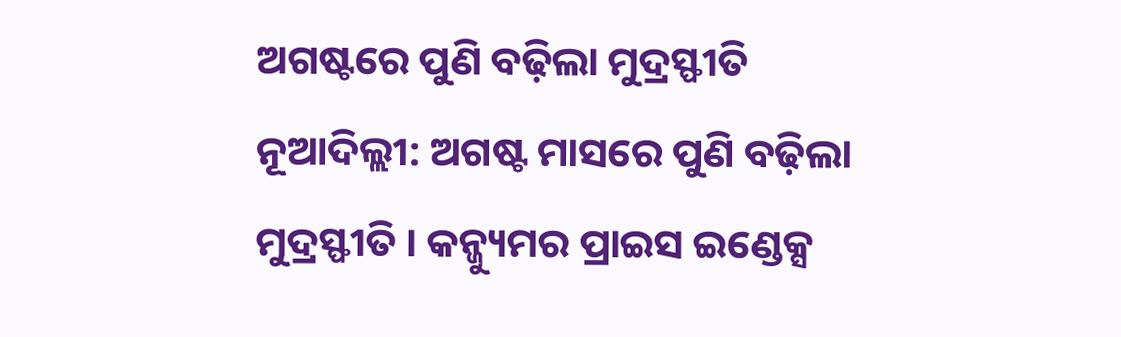ଅଗଷ୍ଟରେ ପୁଣି ବଢ଼ିଲା ମୁଦ୍ରସ୍ଫୀତି
ନୂଆଦିଲ୍ଲୀ: ଅଗଷ୍ଟ ମାସରେ ପୁଣି ବଢ଼ିଲା ମୁଦ୍ରସ୍ଫୀତି । କନ୍ଜ୍ୟୁମର ପ୍ରାଇସ ଇଣ୍ଡେକ୍ସ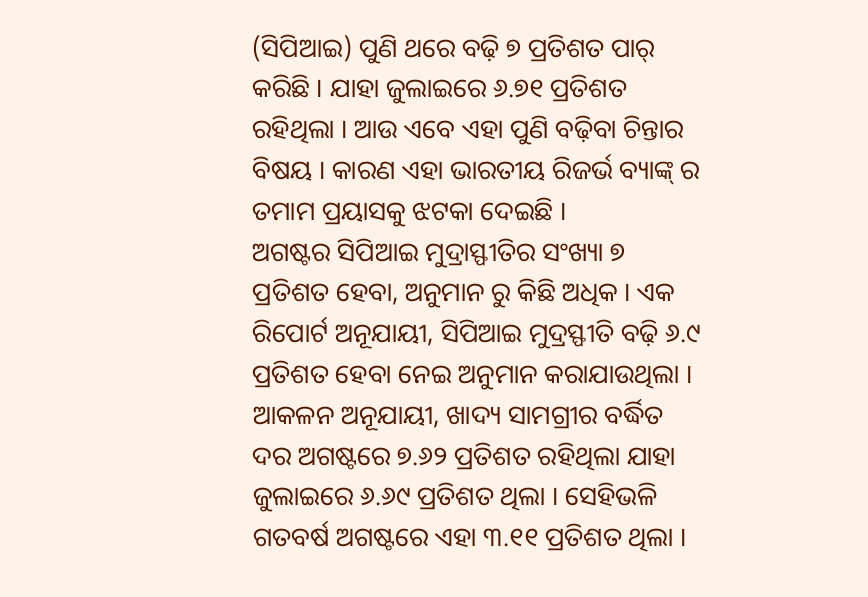(ସିପିଆଇ) ପୁଣି ଥରେ ବଢ଼ି ୭ ପ୍ରତିଶତ ପାର୍ କରିଛି । ଯାହା ଜୁଲାଇରେ ୬.୭୧ ପ୍ରତିଶତ ରହିଥିଲା । ଆଉ ଏବେ ଏହା ପୁଣି ବଢ଼ିବା ଚିନ୍ତାର ବିଷୟ । କାରଣ ଏହା ଭାରତୀୟ ରିଜର୍ଭ ବ୍ୟାଙ୍କ୍ ର ତମାମ ପ୍ରୟାସକୁ ଝଟକା ଦେଇଛି ।
ଅଗଷ୍ଟର ସିପିଆଇ ମୁଦ୍ରାସ୍ଫୀତିର ସଂଖ୍ୟା ୭ ପ୍ରତିଶତ ହେବା, ଅନୁମାନ ରୁ କିଛି ଅଧିକ । ଏକ ରିପୋର୍ଟ ଅନୂଯାୟୀ, ସିପିଆଇ ମୁଦ୍ରସ୍ଫୀତି ବଢ଼ି ୬.୯ ପ୍ରତିଶତ ହେବା ନେଇ ଅନୁମାନ କରାଯାଉଥିଲା ।
ଆକଳନ ଅନୂଯାୟୀ, ଖାଦ୍ୟ ସାମଗ୍ରୀର ବର୍ଦ୍ଧିତ ଦର ଅଗଷ୍ଟରେ ୭.୬୨ ପ୍ରତିଶତ ରହିଥିଲା ଯାହା ଜୁଲାଇରେ ୬.୬୯ ପ୍ରତିଶତ ଥିଲା । ସେହିଭଳି ଗତବର୍ଷ ଅଗଷ୍ଟରେ ଏହା ୩.୧୧ ପ୍ରତିଶତ ଥିଲା ।